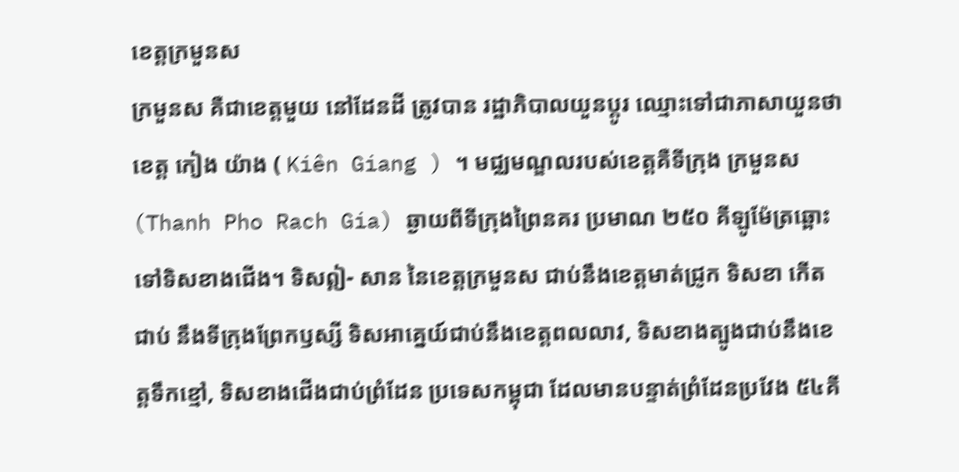ខេត្តក្រមួនស
ក្រមួនស គឺជាខេត្តមួយ នៅដែនដី ត្រូវបាន រដ្ឋាភិបាលយួនប្តូរ ឈ្មោះទៅជាភាសាយួនថា ខេត្ត កៀង យ៉ាង ( Kiên Giang ) ។ មជ្ឈមណ្ឌលរបស់ខេត្តគឺទីក្រុង ក្រមួនស (Thanh Pho Rach Gia) ឆ្ងាយពីទីក្រុងព្រៃនគរ ប្រមាណ ២៥០ គីឡូម៉ែត្រឆ្ពោះទៅទិសខាងជើង។ ទិសឦ- សាន នៃខេត្តក្រមួនស ជាប់នឹងខេត្តមាត់ជ្រូក ទិសខា កើត ជាប់ នឹងទីក្រុងព្រែកឫស្សី ទិសអាគ្នេយ៍ជាប់នឹងខេត្តពលលាវ, ទិសខាងត្បូងជាប់នឹងខេត្តទឹកខ្មៅ, ទិសខាងជើងជាប់ព្រំដែន ប្រទេសកម្ពុជា ដែលមានបន្ទាត់ព្រំដែនប្រវែង ៥៤គី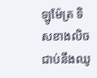ឡូម៉ែត្រ ទិសខាងលិចជាប់នឹងឈូ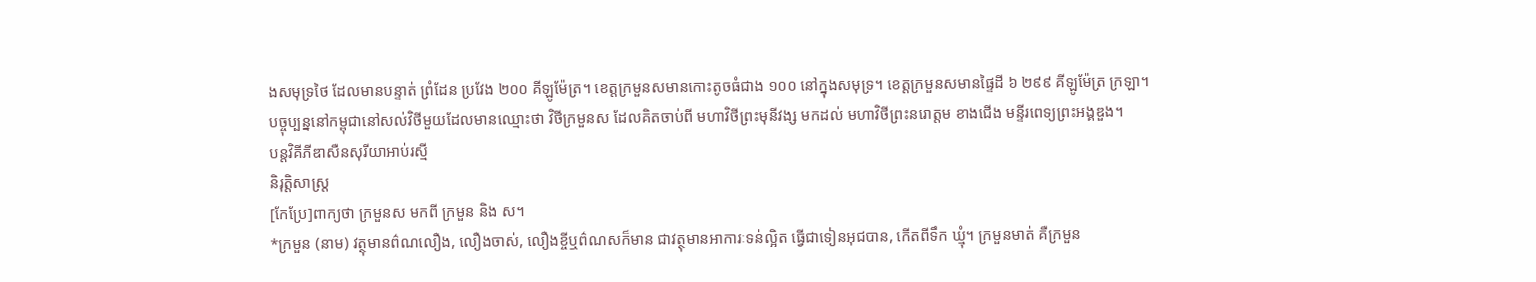ងសមុទ្រថៃ ដែលមានបន្ទាត់ ព្រំដែន ប្រវែង ២០០ គីឡូម៉ែត្រ។ ខេត្តក្រមួនសមានកោះតូចធំជាង ១០០ នៅក្នុងសមុទ្រ។ ខេត្តក្រមួនសមានផ្ទៃដី ៦ ២៩៩ គីឡូម៉ែត្រ ក្រឡា។
បច្ចុប្បន្ននៅកម្ពុជានៅសល់វិថីមួយដែលមានឈ្មោះថា វិថីក្រមួនស ដែលគិតចាប់ពី មហាវិថីព្រះមុនីវង្ស មកដល់ មហាវិថីព្រះនរោត្តម ខាងជើង មន្ទីរពេទ្យព្រះអង្គឌួង។
បន្តវិគីភីឌាសឺនសុរីយាអាប់រស្មី
និរុត្តិសាស្ត្រ
[កែប្រែ]ពាក្យថា ក្រមួនស មកពី ក្រមួន និង ស។
*ក្រមួន (នាម) វត្ថុមានព៌ណលឿង, លឿងចាស់, លឿងខ្ចីឬព៌ណសក៏មាន ជាវត្ថុមានអាការៈទន់ល្អិត ធ្វើជាទៀនអុជបាន, កើតពីទឹក ឃ្មុំ។ ក្រមួនមាត់ គឺក្រមួន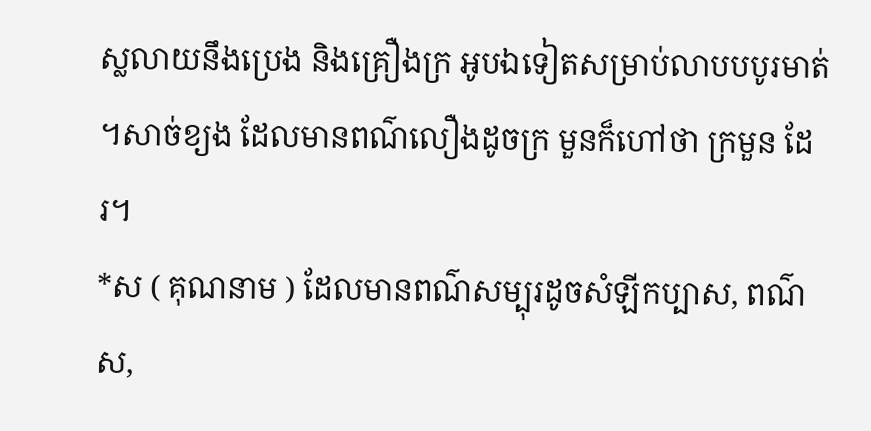ស្លលាយនឹងប្រេង និងគ្រឿងក្រ អូបឯទៀតសម្រាប់លាបបបូរមាត់ ។សាច់ខ្យង ដែលមានពណ៌លឿងដូចក្រ មួនក៏ហៅថា ក្រមួន ដែរ។
*ស ( គុណនាម ) ដែលមានពណ៌សម្បុរដូចសំឡីកប្បាស, ពណ៌ស,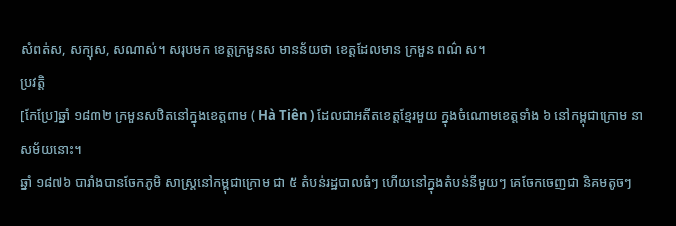សំពត់ស, សក្បុស, សណាស់។ សរុបមក ខេត្តក្រមួនស មានន័យថា ខេត្តដែលមាន ក្រមួន ពណ៌ ស។
ប្រវត្តិ
[កែប្រែ]ឆ្នាំ ១៨៣២ ក្រមួនសឋិតនៅក្នុងខេត្តពាម ( Hà Tiên ) ដែលជាអតីតខេត្តខ្មែរមួយ ក្នុងចំណោមខេត្តទាំង ៦ នៅកម្ពុជាក្រោម នាសម័យនោះ។
ឆ្នាំ ១៨៧៦ បារាំងបានចែកភូមិ សាស្ត្រនៅកម្ពុជាក្រោម ជា ៥ តំបន់រដ្ឋបាលធំៗ ហើយនៅក្នុងតំបន់នីមួយៗ គេចែកចេញជា និគមតូចៗ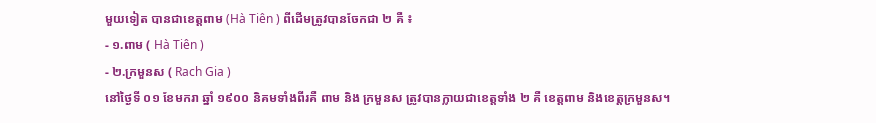មួយទៀត បានជាខេត្តពាម (Hà Tiên ) ពីដើមត្រូវបានចែកជា ២ គឺ ៖
- ១.ពាម ( Hà Tiên )
- ២.ក្រមួនស ( Rach Gia )
នៅថ្ងៃទី ០១ ខែមករា ឆ្នាំ ១៩០០ និគមទាំងពីរគឺ ពាម និង ក្រមួនស ត្រូវបានក្លាយជាខេត្តទាំង ២ គឺ ខេត្តពាម និងខេត្តក្រមួនស។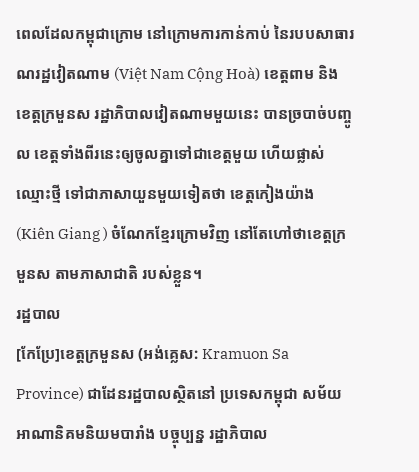ពេលដែលកម្ពុជាក្រោម នៅក្រោមការកាន់កាប់ នៃរបបសាធារណរដ្ឋវៀតណាម (Việt Nam Cộng Hoà) ខេត្តពាម និង ខេត្តក្រមួនស រដ្ឋាភិបាលវៀតណាមមួយនេះ បានច្របាច់បញ្ចូល ខេត្តទាំងពីរនេះឲ្យចូលគ្នាទៅជាខេត្តមួយ ហើយផ្លាស់ឈ្មោះថ្មី ទៅជាភាសាយួនមួយទៀតថា ខេត្តកៀងយ៉ាង (Kiên Giang ) ចំណែកខ្មែរក្រោមវិញ នៅតែហៅថាខេត្តក្រមួនស តាមភាសាជាតិ របស់ខ្លួន។
រដ្ឋបាល
[កែប្រែ]ខេត្តក្រមួនស (អង់គ្លេស: Kramuon Sa Province) ជាដែនរដ្ឋបាលស្ថិតនៅ ប្រទេសកម្ពុជា សម័យអាណានិគមនិយមបារាំង បច្ចុប្បន្ន រដ្ឋាភិបាល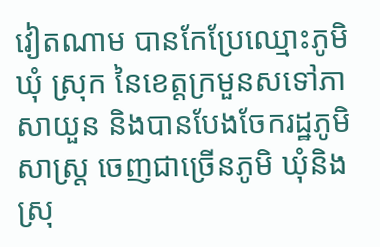វៀតណាម បានកែប្រែឈ្មោះភូមិ ឃុំ ស្រុក នៃខេត្តក្រមួនសទៅភាសាយួន និងបានបែងចែករដ្ឋភូមិសាស្ត្រ ចេញជាច្រើនភូមិ ឃុំនិងស្រុ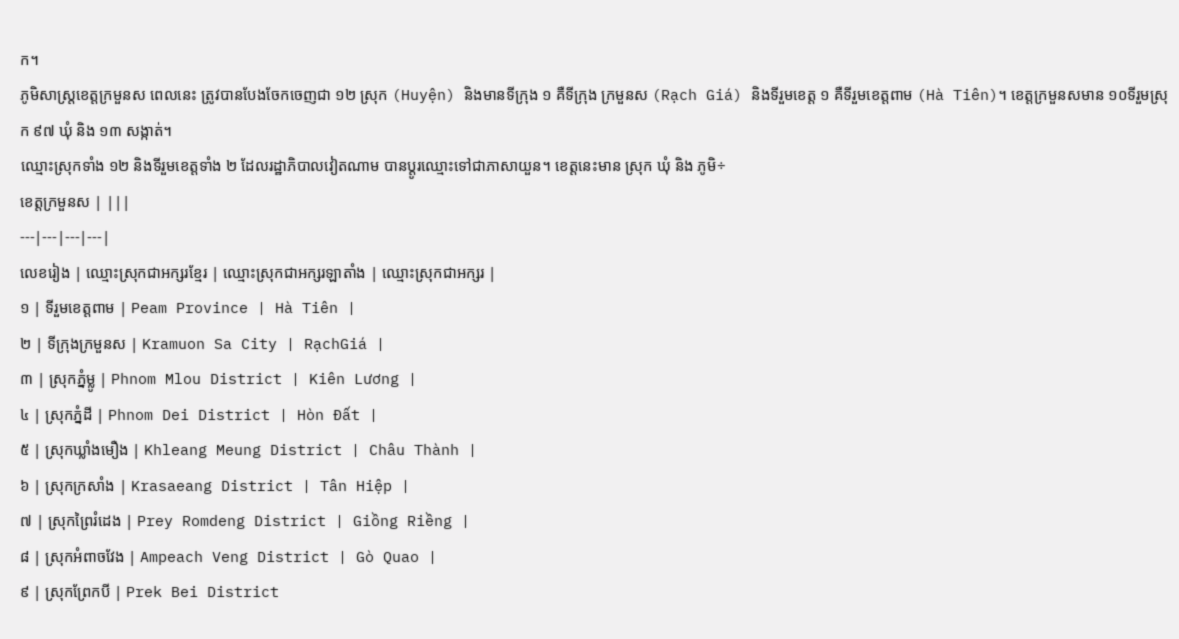ក។
ភូមិសាស្ត្រខេត្តក្រមួនស ពេលនេះ ត្រូវបានបែងចែកចេញជា ១២ ស្រុក (Huyện) និងមានទីក្រុង ១ គឺទីក្រុង ក្រមួនស (Rạch Giá) និងទីរួមខេត្ត ១ គឺទីរួមខេត្តពាម (Hà Tiên)។ ខេត្តក្រមួនសមាន ១០ទីរួមស្រុក ៩៧ ឃុំ និង ១៣ សង្កាត់។
ឈ្មោះស្រុកទាំង ១២ និងទីរួមខេត្តទាំង ២ ដែលរដ្ឋាភិបាលវៀតណាម បានប្តូរឈ្មោះទៅជាភាសាយួន។ ខេត្តនេះមាន ស្រុក ឃុំ និង ភូមិ÷
ខេត្តក្រមួនស | |||
---|---|---|---|
លេខរៀង | ឈ្មោះស្រុកជាអក្សរខ្មែរ | ឈ្មោះស្រុកជាអក្សរឡាតាំង | ឈ្មោះស្រុកជាអក្សរ |
១ | ទីរួមខេត្តពាម | Peam Province | Hà Tiên |
២ | ទីក្រុងក្រមួនស | Kramuon Sa City | RạchGiá |
៣ | ស្រុកភ្នំម្លូ | Phnom Mlou District | Kiên Lương |
៤ | ស្រុកភ្នំដី | Phnom Dei District | Hòn Đất |
៥ | ស្រុកឃ្លាំងមឿង | Khleang Meung District | Châu Thành |
៦ | ស្រុកក្រសាំង | Krasaeang District | Tân Hiệp |
៧ | ស្រុកព្រៃរំដេង | Prey Romdeng District | Giồng Riềng |
៨ | ស្រុកអំពាចវែង | Ampeach Veng District | Gò Quao |
៩ | ស្រុកព្រែកបី | Prek Bei District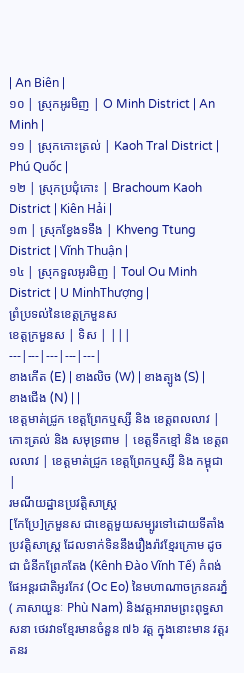| An Biên |
១០ | ស្រុកអូរមិញ | O Minh District | An Minh |
១១ | ស្រុកកោះត្រល់ | Kaoh Tral District | Phú Quốc |
១២ | ស្រុកប្រជុំកោះ | Brachoum Kaoh District | Kiên Hải |
១៣ | ស្រុកខ្វែងទទឹង | Khveng Ttung District | Vĩnh Thuận |
១៤ | ស្រុកទួលអូរមិញ | Toul Ou Minh District | U MinhThượng |
ព្រំប្រទល់នៃខេត្តក្រមួនស
ខេត្តក្រមួនស | ទិស | |||
---|---|---|---|---|
ខាងកើត (E) | ខាងលិច (W) | ខាងត្បូង (S) | ខាងជើង (N) | |
ខេត្តមាត់ជ្រូក ខេត្តព្រែកឬស្សី និង ខេត្តពលលាវ | កោះត្រល់ និង សមុទ្រពាម | ខេត្តទឹកខ្មៅ និង ខេត្តពលលាវ | ខេត្តមាត់ជ្រូក ខេត្តព្រែកឬស្សី និង កម្ពុជា |
រមណីយដ្ឋានប្រវត្តិសាស្ត្រ
[កែប្រែ]ក្រមួនស ជាខេត្តមួយសម្បូរទៅដោយទីតាំងប្រវត្តិសាស្ត្រ ដែលទាក់ទិននឹងរឿងរ៉ាវខ្មែរក្រោម ដូចជា ជំនីកព្រែកតែង (Kênh Đào Vĩnh Tế) កំពង់ផែអន្តរជាតិអូរកែវ (Oc Eo) នៃមហាណាចក្រនគរភ្នំ ( ភាសាយួនៈ Phù Nam) និងវត្តអារាមព្រះពុទ្ធសាសនា ថេរវាទខ្មែរមានចំនួន ៧៦ វត្ត ក្នុងនោះមាន វត្តរតនរ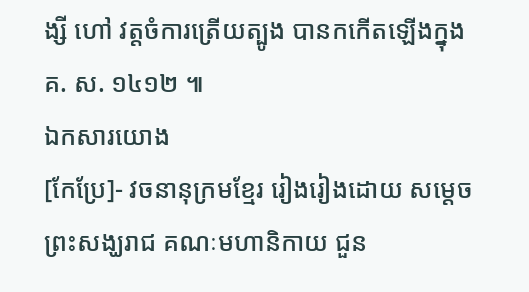ង្សី ហៅ វត្តចំការត្រើយត្បូង បានកកើតឡើងក្នុង គ. ស. ១៤១២ ៕
ឯកសារយោង
[កែប្រែ]- វចនានុក្រមខ្មែរ រៀងរៀងដោយ សម្តេច ព្រះសង្ឃរាជ គណៈមហានិកាយ ជួន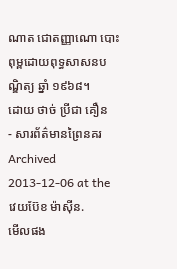ណាត ជោតញ្ញាណោ បោះពុម្ពដោយពុទ្ធសាសនបណ្ឌិត្យ ឆ្នាំ ១៩៦៨។
ដោយ ថាច់ ប្រីជា គឿន
- សារព័ត៌មានព្រៃនគរ Archived 2013-12-06 at the វេយប៊ែខ ម៉ាស៊ីន.
មើលផង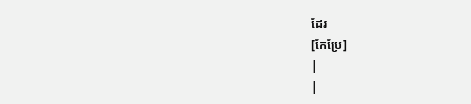ដែរ
[កែប្រែ]
|
|